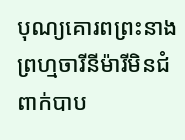បុណ្យគោរពព្រះនាងព្រហ្មចារីនីម៉ារីមិនជំពាក់បាប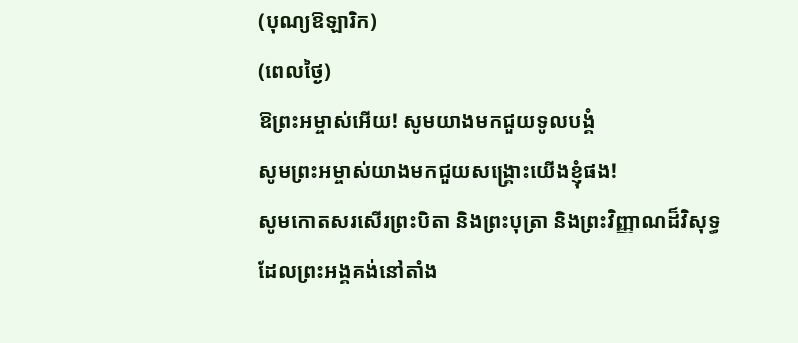(បុណ្យឱឡារិក)
(ពេលថ្ងៃ)
ឱព្រះអម្ចាស់អើយ! សូមយាងមកជួយទូលបង្គំ
សូមព្រះអម្ចាស់យាងមកជួយសង្គ្រោះយើងខ្ញុំផង!
សូមកោតសរសើរព្រះបិតា និងព្រះបុត្រា និងព្រះវិញ្ញាណដ៏វិសុទ្ធ
ដែលព្រះអង្គគង់នៅតាំង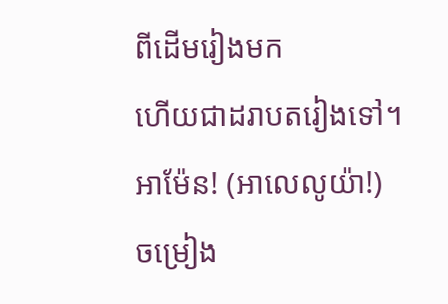ពីដើមរៀងមក
ហើយជាដរាបតរៀងទៅ។ អាម៉ែន! (អាលេលូយ៉ា!)
ចម្រៀង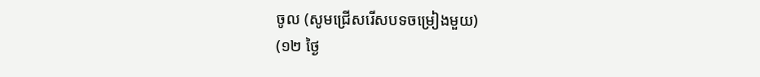ចូល (សូមជ្រើសរើសបទចម្រៀងមួយ)
(១២ ថ្ងៃ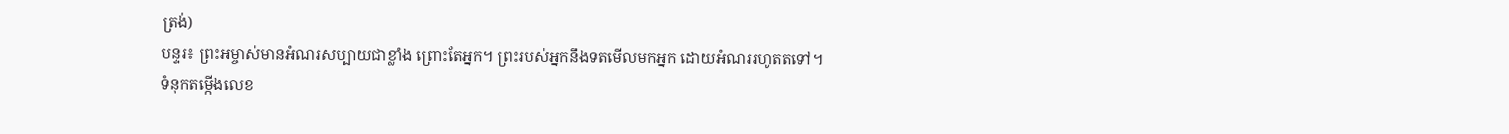ត្រង់)
បន្ទរ៖ ព្រះអម្ចាស់មានអំណរសប្បាយជាខ្លាំង ព្រោះតែអ្នក។ ព្រះរបស់អ្នកនឹងទតមើលមកអ្នក ដោយអំណររហូតតទៅ។
ទំនុកតម្កើងលេខ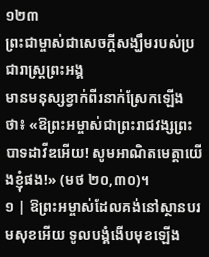១២៣
ព្រះជាម្ចាស់ជាសេចក្តីសង្ឃឹមរបស់ប្រជារាស្រ្តព្រះអង្គ
មានមនុស្សខ្វាក់ពីរនាក់ស្រែកឡើងថា៖ «ឱព្រះអម្ចាស់ជាព្រះរាជវង្សព្រះបាទដាវីឌអើយ! សូមអាណិតមេត្តាយើងខ្ញុំផង!» (មថ ២០,៣០)។
១ | ឱព្រះអម្ចាស់ដែលគង់នៅស្ថានបរមសុខអើយ ទូលបង្គំងើបមុខឡើង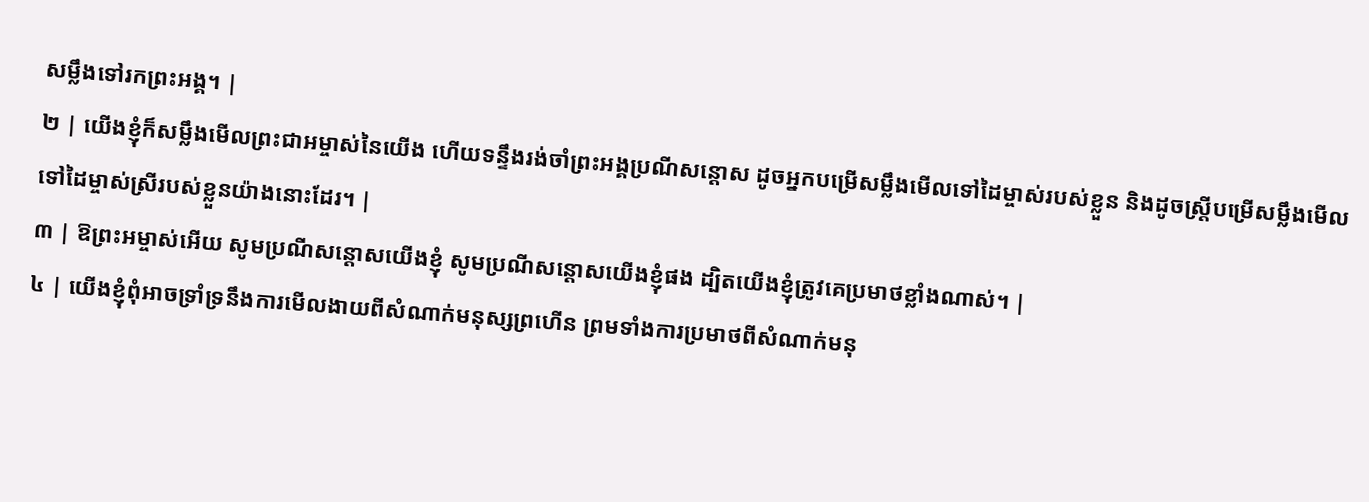សម្លឹងទៅរកព្រះអង្គ។ |
២ | យើងខ្ញុំក៏សម្លឹងមើលព្រះជាអម្ចាស់នៃយើង ហើយទន្ទឹងរង់ចាំព្រះអង្គប្រណីសន្ដោស ដូចអ្នកបម្រើសម្លឹងមើលទៅដៃម្ចាស់របស់ខ្លួន និងដូចស្ត្រីបម្រើសម្លឹងមើលទៅដៃម្ចាស់ស្រីរបស់ខ្លួនយ៉ាងនោះដែរ។ |
៣ | ឱព្រះអម្ចាស់អើយ សូមប្រណីសន្ដោសយើងខ្ញុំ សូមប្រណីសន្ដោសយើងខ្ញុំផង ដ្បិតយើងខ្ញុំត្រូវគេប្រមាថខ្លាំងណាស់។ |
៤ | យើងខ្ញុំពុំអាចទ្រាំទ្រនឹងការមើលងាយពីសំណាក់មនុស្សព្រហើន ព្រមទាំងការប្រមាថពីសំណាក់មនុ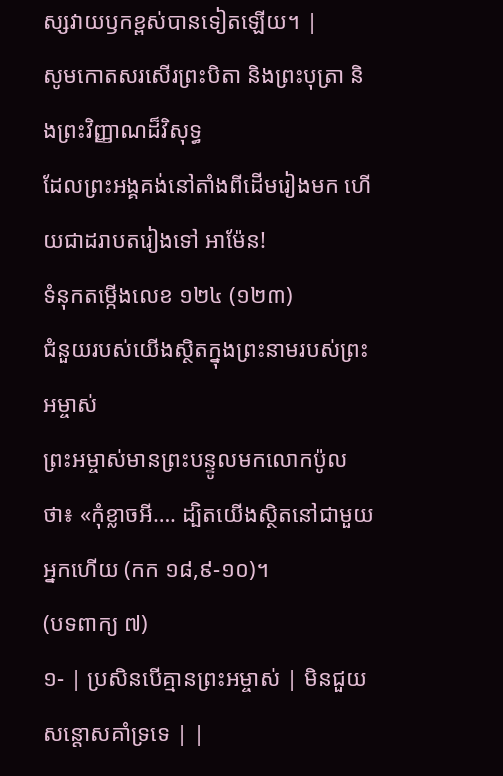ស្សវាយឫកខ្ពស់បានទៀតឡើយ។ |
សូមកោតសរសើរព្រះបិតា និងព្រះបុត្រា និងព្រះវិញ្ញាណដ៏វិសុទ្ធ
ដែលព្រះអង្គគង់នៅតាំងពីដើមរៀងមក ហើយជាដរាបតរៀងទៅ អាម៉ែន!
ទំនុកតម្កើងលេខ ១២៤ (១២៣)
ជំនួយរបស់យើងស្ថិតក្នុងព្រះនាមរបស់ព្រះអម្ចាស់
ព្រះអម្ចាស់មានព្រះបន្ទូលមកលោកប៉ូលថា៖ «កុំខ្លាចអី…. ដ្បិតយើងស្ថិតនៅជាមួយអ្នកហើយ (កក ១៨,៩-១០)។
(បទពាក្យ ៧)
១- | ប្រសិនបើគ្មានព្រះអម្ចាស់ | មិនជួយសន្តោសគាំទ្រទេ | |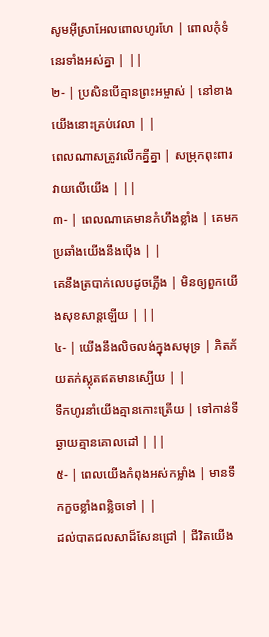សូមអ៊ីស្រាអែលពោលហូរហែ | ពោលកុំទំនេរទាំងអស់គ្នា | ||
២- | ប្រសិនបើគ្មានព្រះអម្ចាស់ | នៅខាងយើងនោះគ្រប់វេលា | |
ពេលណាសត្រូវលើកគ្នីគ្នា | សម្រុកពុះពារវាយលើយើង | ||
៣- | ពេលណាគេមានកំហឹងខ្លាំង | គេមកប្រឆាំងយើងនឹងប៉ើង | |
គេនឹងត្របាក់លេបដូចភ្លើង | មិនឲ្យពួកយើងសុខសាន្តឡើយ | ||
៤- | យើងនឹងលិចលង់ក្នុងសមុទ្រ | ភិតភ័យតក់ស្លុតឥតមានស្បើយ | |
ទឹកហូរនាំយើងគ្មានកោះត្រើយ | ទៅកាន់ទីឆ្ងាយគ្មានគោលដៅ | ||
៥- | ពេលយើងកំពុងអស់កម្លាំង | មានទឹកកួចខ្លាំងពន្លិចទៅ | |
ដល់បាតជលសាដ៏សែនជ្រៅ | ជីវិតយើង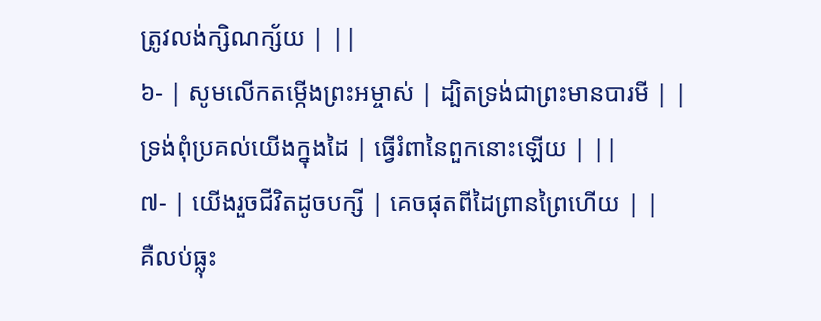ត្រូវលង់ក្សិណក្ស័យ | ||
៦- | សូមលើកតម្កើងព្រះអម្ចាស់ | ដ្បិតទ្រង់ជាព្រះមានបារមី | |
ទ្រង់ពុំប្រគល់យើងក្នុងដៃ | ធ្វើរំពានៃពួកនោះឡើយ | ||
៧- | យើងរួចជីវិតដូចបក្សី | គេចផុតពីដៃព្រានព្រៃហើយ | |
គឺលប់ធ្លុះ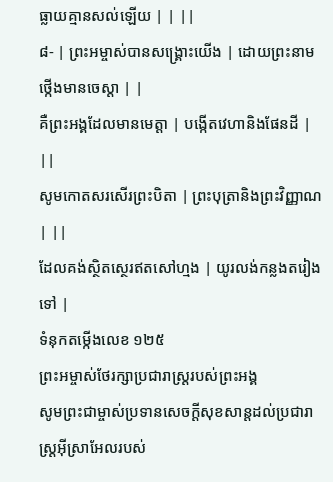ធ្លាយគ្មានសល់ឡើយ | | ||
៨- | ព្រះអម្ចាស់បានសង្គ្រោះយើង | ដោយព្រះនាមថ្កើងមានចេស្តា | |
គឺព្រះអង្គដែលមានមេត្តា | បង្កើតវេហានិងផែនដី | ||
សូមកោតសរសើរព្រះបិតា | ព្រះបុត្រានិងព្រះវិញ្ញាណ | ||
ដែលគង់ស្ថិតស្ថេរឥតសៅហ្មង | យូរលង់កន្លងតរៀងទៅ |
ទំនុកតម្កើងលេខ ១២៥
ព្រះអម្ចាស់ថែរក្សាប្រជារាស្រ្តរបស់ព្រះអង្គ
សូមព្រះជាម្ចាស់ប្រទានសេចក្ដីសុខសាន្តដល់ប្រជារាស្ដ្រអ៊ីស្រាអែលរបស់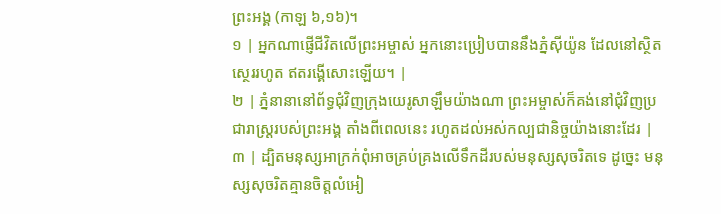ព្រះអង្គ (កាឡ ៦,១៦)។
១ | អ្នកណាផ្ញើជីវិតលើព្រះអម្ចាស់ អ្នកនោះប្រៀបបាននឹងភ្នំស៊ីយ៉ូន ដែលនៅស្ថិតស្ថេររហូត ឥតរង្គើសោះឡើយ។ |
២ | ភ្នំនានានៅព័ទ្ធជុំវិញក្រុងយេរូសាឡឹមយ៉ាងណា ព្រះអម្ចាស់ក៏គង់នៅជុំវិញប្រជារាស្ដ្ររបស់ព្រះអង្គ តាំងពីពេលនេះ រហូតដល់អស់កល្បជានិច្ចយ៉ាងនោះដែរ |
៣ | ដ្បិតមនុស្សអាក្រក់ពុំអាចគ្រប់គ្រងលើទឹកដីរបស់មនុស្សសុចរិតទេ ដូច្នេះ មនុស្សសុចរិតគ្មានចិត្តលំអៀ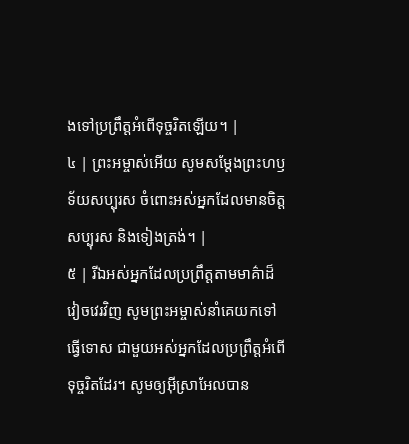ងទៅប្រព្រឹត្តអំពើទុច្ចរិតឡើយ។ |
៤ | ព្រះអម្ចាស់អើយ សូមសម្ដែងព្រះហឫទ័យសប្បុរស ចំពោះអស់អ្នកដែលមានចិត្តសប្បុរស និងទៀងត្រង់។ |
៥ | រីឯអស់អ្នកដែលប្រព្រឹត្តតាមមាគ៌ាដ៏វៀចវេរវិញ សូមព្រះអម្ចាស់នាំគេយកទៅធ្វើទោស ជាមួយអស់អ្នកដែលប្រព្រឹត្តអំពើទុច្ចរិតដែរ។ សូមឲ្យអ៊ីស្រាអែលបាន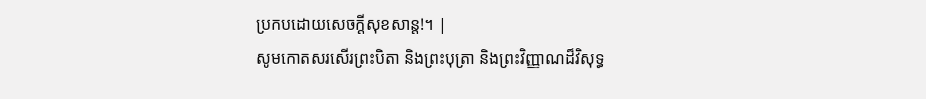ប្រកបដោយសេចក្ដីសុខសាន្ត!។ |
សូមកោតសរសើរព្រះបិតា និងព្រះបុត្រា និងព្រះវិញ្ញាណដ៏វិសុទ្ធ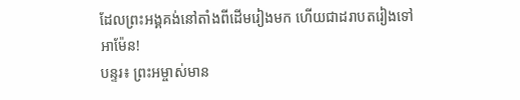ដែលព្រះអង្គគង់នៅតាំងពីដើមរៀងមក ហើយជាដរាបតរៀងទៅ អាម៉ែន!
បន្ទរ៖ ព្រះអម្ចាស់មាន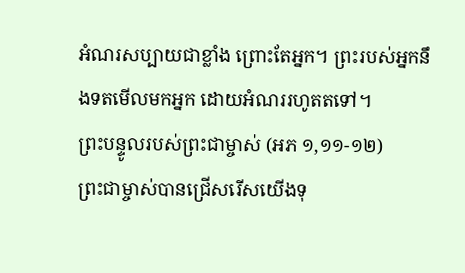អំណរសប្បាយជាខ្លាំង ព្រោះតែអ្នក។ ព្រះរបស់អ្នកនឹងទតមើលមកអ្នក ដោយអំណររហូតតទៅ។
ព្រះបន្ទូលរបស់ព្រះជាម្ចាស់ (អភ ១,១១-១២)
ព្រះជាម្ចាស់បានជ្រើសរើសយើងទុ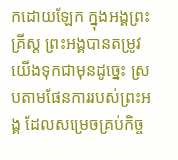កដោយឡែក ក្នុងអង្គព្រះគ្រីស្ត ព្រះអង្គបានតម្រូវយើងទុកជាមុនដូច្នេះ ស្របតាមផែនការរបស់ព្រះអង្គ ដែលសម្រេចគ្រប់កិច្ច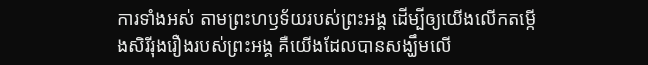ការទាំងអស់ តាមព្រះហឫទ័យរបស់ព្រះអង្គ ដើម្បីឲ្យយើងលើកតម្កើងសិរីរុងរឿងរបស់ព្រះអង្គ គឺយើងដែលបានសង្ឃឹមលើ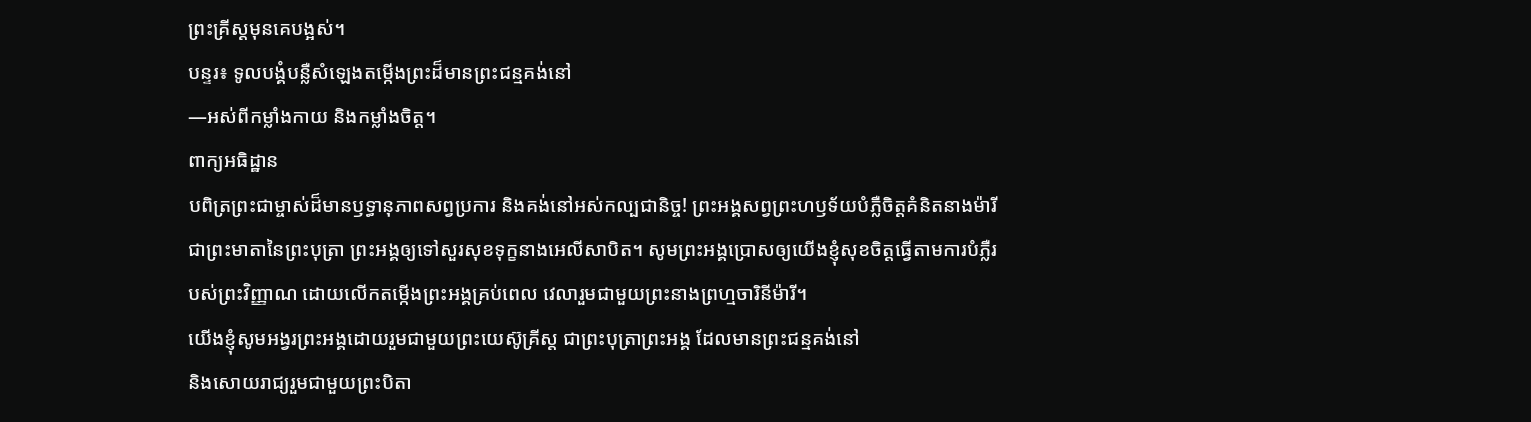ព្រះគ្រីស្តមុនគេបង្អស់។
បន្ទរ៖ ទូលបង្គំបន្លឺសំឡេងតម្កើងព្រះដ៏មានព្រះជន្មគង់នៅ
—អស់ពីកម្លាំងកាយ និងកម្លាំងចិត្ត។
ពាក្យអធិដ្ឋាន
បពិត្រព្រះជាម្ចាស់ដ៏មានឫទ្ធានុភាពសព្វប្រការ និងគង់នៅអស់កល្បជានិច្ច! ព្រះអង្គសព្វព្រះហឫទ័យបំភ្លឺចិត្តគំនិតនាងម៉ារីជាព្រះមាតានៃព្រះបុត្រា ព្រះអង្គឲ្យទៅសួរសុខទុក្ខនាងអេលីសាបិត។ សូមព្រះអង្គប្រោសឲ្យយើងខ្ញុំសុខចិត្តធ្វើតាមការបំភ្លឺរបស់ព្រះវិញ្ញាណ ដោយលើកតម្កើងព្រះអង្គគ្រប់ពេល វេលារួមជាមួយព្រះនាងព្រហ្មចារិនីម៉ារី។
យើងខ្ញុំសូមអង្វរព្រះអង្គដោយរួមជាមួយព្រះយេស៊ូគ្រីស្ត ជាព្រះបុត្រាព្រះអង្គ ដែលមានព្រះជន្មគង់នៅ
និងសោយរាជ្យរួមជាមួយព្រះបិតា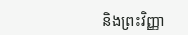និងព្រះវិញ្ញា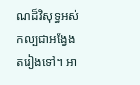ណដ៏វិសុទ្ធអស់កល្បជាអង្វែងតរៀងទៅ។ អា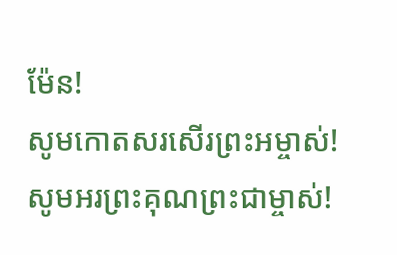ម៉ែន!
សូមកោតសរសើរព្រះអម្ចាស់!
សូមអរព្រះគុណព្រះជាម្ចាស់!